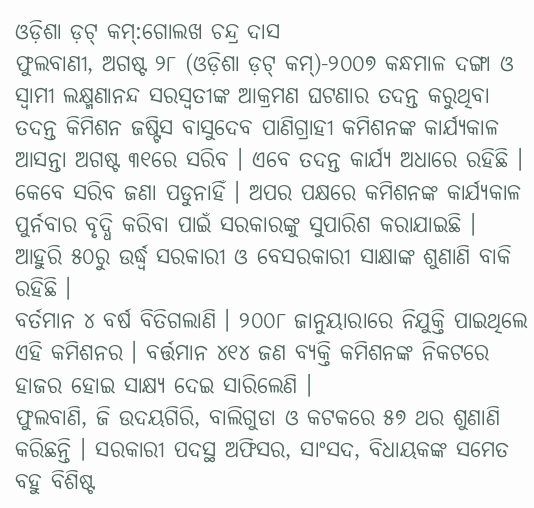ଓଡ଼ିଶା ଡ଼ଟ୍ କମ୍:ଗୋଲଖ ଚନ୍ଦ୍ର ଦାସ
ଫୁଲବାଣୀ, ଅଗଷ୍ଟ ୨୮ (ଓଡ଼ିଶା ଡ଼ଟ୍ କମ୍)-୨୦୦୭ କନ୍ଧମାଳ ଦଙ୍ଗା ଓ ସ୍ୱାମୀ ଲକ୍ଷ୍ମଣାନନ୍ଦ ସରସ୍ୱତୀଙ୍କ ଆକ୍ରମଣ ଘଟଣାର ତଦନ୍ତ କରୁଥିବା ତଦନ୍ତ କିମିଶନ ଜଷ୍ଟିସ ବାସୁଦେବ ପାଣିଗ୍ରାହୀ କମିଶନଙ୍କ କାର୍ଯ୍ୟକାଳ ଆସନ୍ତା ଅଗଷ୍ଟ ୩୧ରେ ସରିବ । ଏବେ ତଦନ୍ତ କାର୍ଯ୍ୟ ଅଧାରେ ରହିଛି ।
କେବେ ସରିବ ଜଣା ପଡୁନାହିଁ । ଅପର ପକ୍ଷରେ କମିଶନଙ୍କ କାର୍ଯ୍ୟକାଳ ପୁର୍ନବାର ବୃଦ୍ଧି କରିବା ପାଇଁ ସରକାରଙ୍କୁ ସୁପାରିଶ କରାଯାଇଛି । ଆହୁରି ୫୦ରୁ ଉର୍ଦ୍ଧ୍ୱ ସରକାରୀ ଓ ବେସରକାରୀ ସାକ୍ଷାଙ୍କ ଶୁଣାଣି ବାକି ରହିଛି ।
ବର୍ତମାନ ୪ ବର୍ଷ ବିତିଗଲାଣି । ୨୦୦୮ ଜାନୁୟାରାରେ ନିଯୁକ୍ତି ପାଇଥିଲେ ଏହି କମିଶନର । ବର୍ତ୍ତମାନ ୪୧୪ ଜଣ ବ୍ୟକ୍ତି କମିଶନଙ୍କ ନିକଟରେ ହାଜର ହୋଇ ସାକ୍ଷ୍ୟ ଦେଇ ସାରିଲେଣି ।
ଫୁଲବାଣି, ଜି ଉଦୟଗିରି, ବାଲିଗୁଡା ଓ କଟକରେ ୫୭ ଥର ଶୁଣାଣି କରିଛନ୍ତି । ସରକାରୀ ପଦସ୍ଥ ଅଫିସର, ସାଂସଦ, ବିଧାୟକଙ୍କ ସମେତ ବହୁ ବିଶିଷ୍ଟ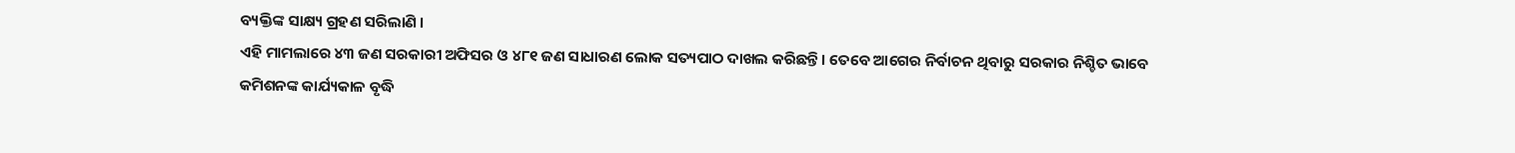ବ୍ୟକ୍ତିଙ୍କ ସାକ୍ଷ୍ୟ ଗ୍ରହଣ ସରିଲାଣି ।
ଏହି ମାମଲାରେ ୪୩ ଜଣ ସରକାରୀ ଅଫିସର ଓ ୪୮୧ ଜଣ ସାଧାରଣ ଲୋକ ସତ୍ୟପାଠ ଦାଖଲ କରିଛନ୍ତି । ତେବେ ଆଗେର ନିର୍ବାଚନ ଥିବାରୁ ସରକାର ନିଶ୍ଚିତ ଭାବେ କମିଶନଙ୍କ କାର୍ଯ୍ୟକାଳ ବୃଦ୍ଧି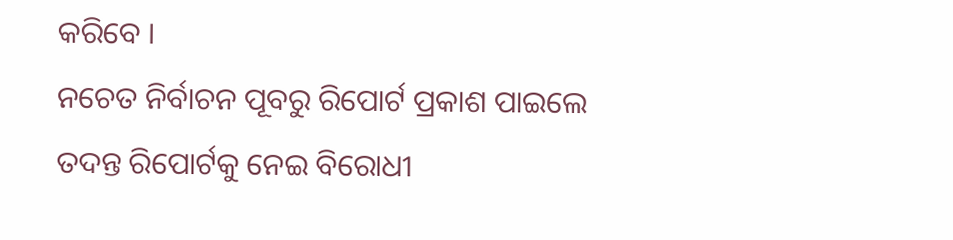କରିବେ ।
ନଚେତ ନିର୍ବାଚନ ପୂବରୁ ରିପୋର୍ଟ ପ୍ରକାଶ ପାଇଲେ ତଦନ୍ତ ରିପୋର୍ଟକୁ ନେଇ ବିରୋଧୀ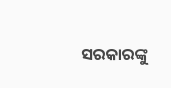ସରକାରଙ୍କୁ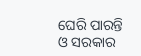ଘେରି ପାରନ୍ତି ଓ ସରକାର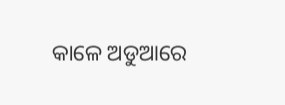କାଳେ ଅଡୁଆରେ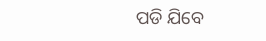ପଡି ଯିବେ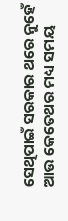ସେଥିପାଇଁ ସରକାର ଥରେ ନୁହେଁ ଆଉ କେତେଥର ମଧ୍ୟ ସମୟ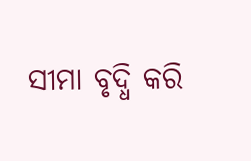ସୀମା ବୃଦ୍ଧି କରି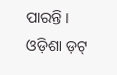ପାରନ୍ତି ।
ଓଡ଼ିଶା ଡ଼ଟ୍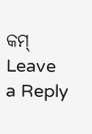କମ୍
Leave a Reply